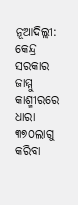ନୂଆଦିଲ୍ଲୀ: କେନ୍ଦ୍ର ସରକାର ଜାମ୍ମୁ କାଶ୍ମୀରରେ ଧାରା ୩୭୦ଲାଗୁ କରିବା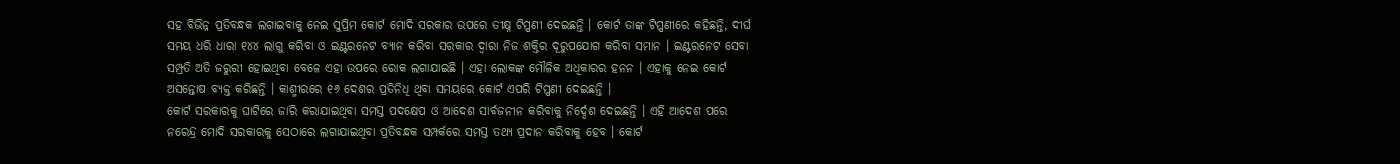ସହ ବିଭିନ୍ନ ପ୍ରତିବନ୍ଧକ ଲଗାଇବାକୁ ନେଇ ସୁପ୍ରିମ କୋର୍ଟ ମୋଦି ସରକାର ଉପରେ ତୀକ୍ଷ୍ନ ଟିପ୍ପଣୀ ଦେଇଛନ୍ତି । କୋର୍ଟ ତାଙ୍କ ଟିପ୍ପଣୀରେ କହିଛନ୍ତି, ଦୀର୍ଘ ସମୟ ଧରି ଧାରା ୧୪୪ ଲାଗୁ କରିବା ଓ ଇଣ୍ଟରନେଟ ବ୍ୟାନ କରିବା ସରକାର ଦ୍ୱାରା ନିଜ ଶକ୍ତିର ଦୂରୁପଯୋଗ କରିବା ସମାନ । ଇଣ୍ଟରନେଟ ସେବା ସମ୍ପ୍ରତି ଅତି ଜରୁରୀ ହୋଇଥିବା ବେଳେ ଏହା ଉପରେ ରୋକ ଲଗାଯାଇଛି । ଏହା ଲୋକଙ୍କ ମୌଳିକ ଅଧିକାରର ହନନ । ଏହାକୁ ନେଇ କୋର୍ଟ ଅସନ୍ତୋଷ ବ୍ୟକ୍ତ କରିଛନ୍ତି । କାଶ୍ମୀରରେ ୧୬ ଦେଶର ପ୍ରତିନିଧି ଥିବା ସମୟରେ କୋର୍ଟ ଏପରି ଟିପ୍ପଣୀ ଦେଇଛନ୍ତି ।
କୋର୍ଟ ସରକାରକୁ ଘାଟିରେ ଜାରି କରାଯାଇଥିବା ସମସ୍ତ ପଦକ୍ଷେପ ଓ ଆଦେଶ ସାର୍ବଜନୀନ କରିବାକୁ ନିର୍ଦ୍ଦେଶ ଦେଇଛନ୍ତି । ଏହି ଆଦେଶ ପରେ ନରେନ୍ଦ୍ର ମୋଦି ସରକାରକୁ ସେଠାରେ ଲଗାଯାଇଥିବା ପ୍ରତିବନ୍ଧକ ସମ୍ପର୍କରେ ସମସ୍ତ ତଥ୍ୟ ପ୍ରଦାନ କରିବାକୁ ହେବ । କୋର୍ଟ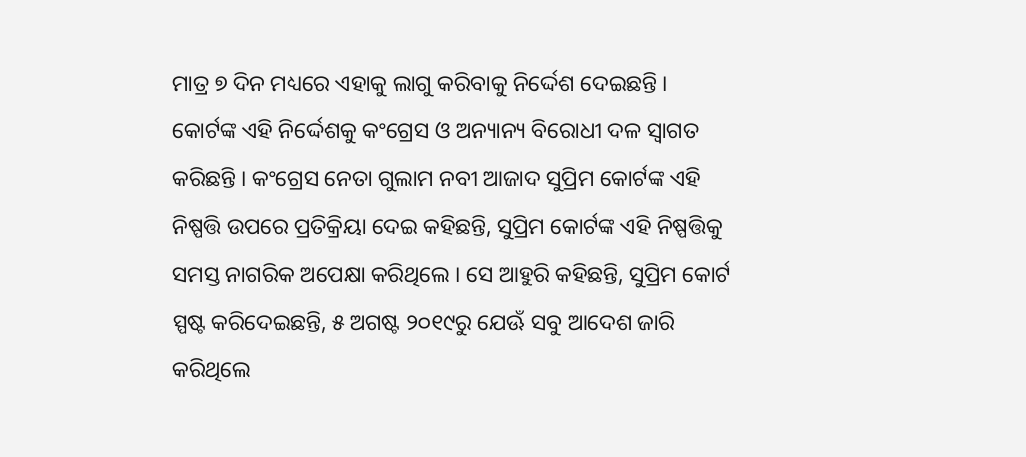ମାତ୍ର ୭ ଦିନ ମଧ୍ୟରେ ଏହାକୁ ଲାଗୁ କରିବାକୁ ନିର୍ଦ୍ଦେଶ ଦେଇଛନ୍ତି ।
କୋର୍ଟଙ୍କ ଏହି ନିର୍ଦ୍ଦେଶକୁ କଂଗ୍ରେସ ଓ ଅନ୍ୟାନ୍ୟ ବିରୋଧୀ ଦଳ ସ୍ୱାଗତ କରିଛନ୍ତି । କଂଗ୍ରେସ ନେତା ଗୁଲାମ ନବୀ ଆଜାଦ ସୁପ୍ରିମ କୋର୍ଟଙ୍କ ଏହି ନିଷ୍ପତ୍ତି ଉପରେ ପ୍ରତିକ୍ରିୟା ଦେଇ କହିଛନ୍ତି, ସୁପ୍ରିମ କୋର୍ଟଙ୍କ ଏହି ନିଷ୍ପତ୍ତିକୁ ସମସ୍ତ ନାଗରିକ ଅପେକ୍ଷା କରିଥିଲେ । ସେ ଆହୁରି କହିଛନ୍ତି, ସୁପ୍ରିମ କୋର୍ଟ ସ୍ପଷ୍ଟ କରିଦେଇଛନ୍ତି, ୫ ଅଗଷ୍ଟ ୨୦୧୯ରୁ ଯେଊଁ ସବୁ ଆଦେଶ ଜାରି କରିଥିଲେ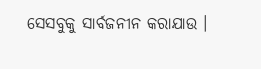ସେସବୁକୁ ସାର୍ବଜନୀନ କରାଯାଉ ।